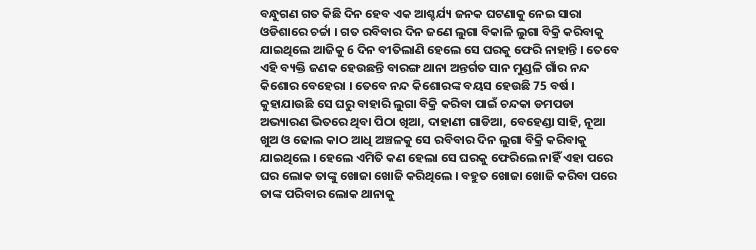ବନ୍ଧୁଗଣ ଗତ କିଛି ଦିନ ହେବ ଏକ ଆଶ୍ଚର୍ଯ୍ୟ ଜନକ ଘଟଣାକୁ ନେଇ ସାରା ଓଡିଶାରେ ଚର୍ଚ୍ଚା । ଗତ ରବିବାର ଦିନ ଜଣେ ଲୁଗା ବିକାଳି ଲୁଗା ବିକ୍ରି କରିବାକୁ ଯାଇଥିଲେ ଆଜିକୁ 6 ଦିନ ବୀତିଲାଣି ହେଲେ ସେ ଘରକୁ ଫେରି ନାହାନ୍ତି । ତେବେ ଏହି ବ୍ୟକ୍ତି ଜଣକ ହେଉଛନ୍ତି ବାରଙ୍ଗ ଥାନା ଅନ୍ତର୍ଗତ ସାନ ମୁଣ୍ଡଳି ଗାଁର ନନ୍ଦ କିଶୋର ବେହେରା । ତେବେ ନନ୍ଦ କିଶୋରଙ୍କ ବୟସ ହେଉଛି 75 ବର୍ଷ ।
କୁହାଯାଉଛି ସେ ଘରୁ ବାହାରି ଲୁଗା ବିକ୍ରି କରିବା ପାଇଁ ଚନ୍ଦକା ଡମପଡା ଅଭ୍ୟାରଣ ଭିତରେ ଥିବା ପିଠା ଖିଆ, ଦାହାଣୀ ଗାଡିଆ, ବେହେଣ୍ଡା ସାହି, ନୂଆ ଖୁଅ ଓ ଢୋଲ କାଠ ଆଧି ଅଞ୍ଚଳକୁ ସେ ରବିବାର ଦିନ ଲୁଗା ବିକ୍ରି କରିବାକୁ ଯାଇଥିଲେ । ହେଲେ ଏମିତି କଣ ହେଲା ସେ ଘରକୁ ଫେରିଲେ ନାହିଁ ଏହା ପରେ ଘର ଲୋକ ତାଙ୍କୁ ଖୋଜା ଖୋଜି କରିଥିଲେ । ବହୁତ ଖୋଜା ଖୋଜି କରିବା ପରେ ତାଙ୍କ ପରିବାର ଲୋକ ଥାନାକୁ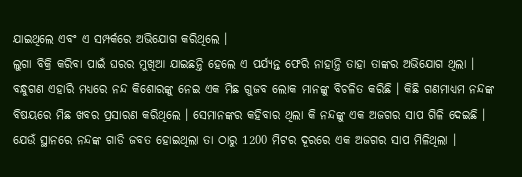ଯାଇଥିଲେ ଏବଂ ଏ ସମ୍ପର୍କରେ ଅଭିଯୋଗ କରିଥିଲେ ।
ଲୁଗା ବିକ୍ରି କରିବା ପାଇଁ ଘରର ମୁଖିଆ ଯାଇଛନ୍ତି ହେଲେ ଏ ପର୍ଯ୍ୟନ୍ତ ଫେରି ନାହାନ୍ତି ତାହା ତାଙ୍କର ଅଭିଯୋଗ ଥିଲା । ବନ୍ଧୁଗଣ ଏହାରି ମଧ୍ୟରେ ନନ୍ଦ କିଶୋରଙ୍କୁ ନେଇ ଏକ ମିଛ ଗୁଜବ ଲୋକ ମାନଙ୍କୁ ବିଚଳିତ କରିଛି । କିଛି ଗଣମାଧ୍ୟମ ନନ୍ଦଙ୍କ ବିଷୟରେ ମିଛ ଖବର ପ୍ରସାରଣ କରିଥିଲେ । ସେମାନଙ୍କର କହିବାର ଥିଲା କି ନନ୍ଦଙ୍କୁ ଏକ ଅଜଗର ସାପ ଗିଳି ଦେଇଛି । ଯେଉଁ ସ୍ଥାନରେ ନନ୍ଦଙ୍କ ଗାଡି ଜବତ ହୋଇଥିଲା ତା ଠାରୁ 1200 ମିଟର ଦୂରରେ ଏକ ଅଜଗର ସାପ ମିଳିଥିଲା ।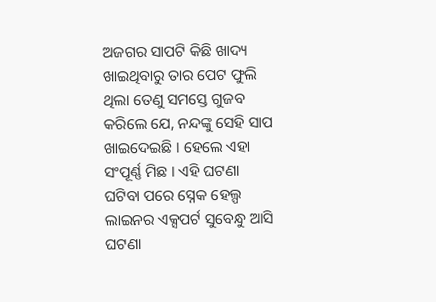ଅଜଗର ସାପଟି କିଛି ଖାଦ୍ୟ ଖାଇଥିବାରୁ ତାର ପେଟ ଫୁଲି ଥିଲା ତେଣୁ ସମସ୍ତେ ଗୁଜବ କରିଲେ ଯେ, ନନ୍ଦଙ୍କୁ ସେହି ସାପ ଖାଇଦେଇଛି । ହେଲେ ଏହା ସଂପୂର୍ଣ୍ଣ ମିଛ । ଏହି ଘଟଣା ଘଟିବା ପରେ ସ୍ନେକ ହେଲ୍ପ ଲାଇନର ଏକ୍ସପର୍ଟ ସୁବେନ୍ଧୁ ଆସି ଘଟଣା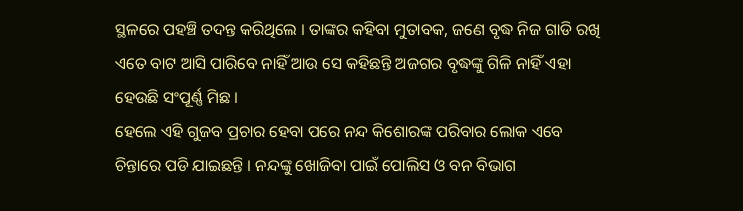ସ୍ଥଳରେ ପହଞ୍ଚି ତଦନ୍ତ କରିଥିଲେ । ତାଙ୍କର କହିବା ମୁତାବକ, ଜଣେ ବୃଦ୍ଧ ନିଜ ଗାଡି ରଖି ଏତେ ବାଟ ଆସି ପାରିବେ ନାହିଁ ଆଉ ସେ କହିଛନ୍ତି ଅଜଗର ବୃଦ୍ଧଙ୍କୁ ଗିଳି ନାହିଁ ଏହା ହେଉଛି ସଂପୂର୍ଣ୍ଣ ମିଛ ।
ହେଲେ ଏହି ଗୁଜବ ପ୍ରଚାର ହେବା ପରେ ନନ୍ଦ କିଶୋରଙ୍କ ପରିବାର ଲୋକ ଏବେ ଚିନ୍ତାରେ ପଡି ଯାଇଛନ୍ତି । ନନ୍ଦଙ୍କୁ ଖୋଜିବା ପାଇଁ ପୋଲିସ ଓ ବନ ବିଭାଗ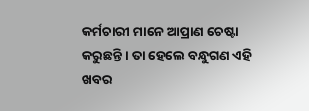କର୍ମଚାରୀ ମାନେ ଆପ୍ରାଣ ଚେଷ୍ଟା କରୁଛନ୍ତି । ତା ହେଲେ ବନ୍ଧୁଗଣ ଏହି ଖବର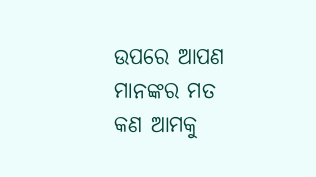ଉପରେ ଆପଣ ମାନଙ୍କର ମତ କଣ ଆମକୁ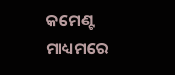କମେଣ୍ଟ ମାଧ୍ୟମରେ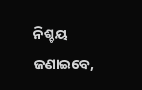ନିଶ୍ଚୟ ଜଣାଇବେ,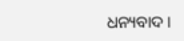ଧନ୍ୟବାଦ ।